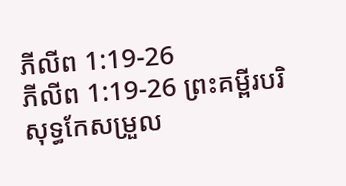ភីលីព 1:19-26
ភីលីព 1:19-26 ព្រះគម្ពីរបរិសុទ្ធកែសម្រួល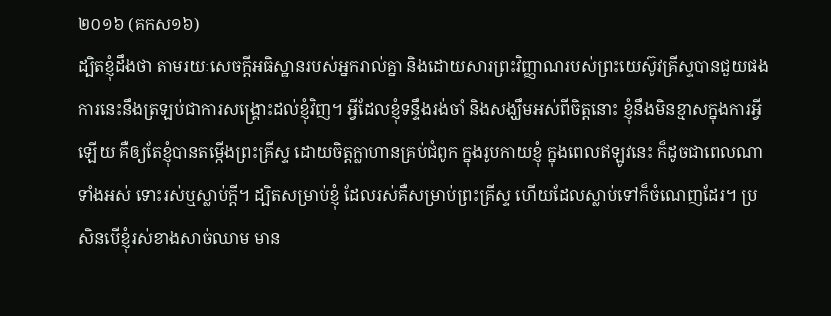២០១៦ (គកស១៦)
ដ្បិតខ្ញុំដឹងថា តាមរយៈសេចក្តីអធិស្ឋានរបស់អ្នករាល់គ្នា និងដោយសារព្រះវិញ្ញាណរបស់ព្រះយេស៊ូវគ្រីស្ទបានជួយផង ការនេះនឹងត្រឡប់ជាការសង្គ្រោះដល់ខ្ញុំវិញ។ អ្វីដែលខ្ញុំទន្ទឹងរង់ចាំ និងសង្ឃឹមអស់ពីចិត្តនោះ ខ្ញុំនឹងមិនខ្មាសក្នុងការអ្វីឡើយ គឺឲ្យតែខ្ញុំបានតម្កើងព្រះគ្រីស្ទ ដោយចិត្តក្លាហានគ្រប់ជំពូក ក្នុងរូបកាយខ្ញុំ ក្នុងពេលឥឡូវនេះ ក៏ដូចជាពេលណាទាំងអស់ ទោះរស់ឬស្លាប់ក្តី។ ដ្បិតសម្រាប់ខ្ញុំ ដែលរស់គឺសម្រាប់ព្រះគ្រីស្ទ ហើយដែលស្លាប់ទៅក៏ចំណេញដែរ។ ប្រសិនបើខ្ញុំរស់ខាងសាច់ឈាម មាន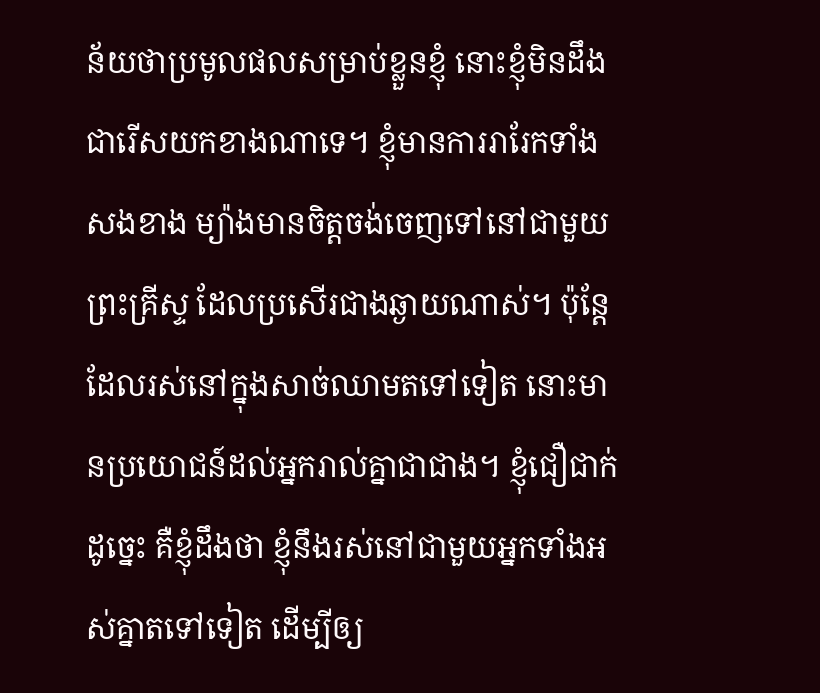ន័យថាប្រមូលផលសម្រាប់ខ្លួនខ្ញុំ នោះខ្ញុំមិនដឹងជារើសយកខាងណាទេ។ ខ្ញុំមានការរារែកទាំងសងខាង ម្យ៉ាងមានចិត្តចង់ចេញទៅនៅជាមួយព្រះគ្រីស្ទ ដែលប្រសើរជាងឆ្ងាយណាស់។ ប៉ុន្តែ ដែលរស់នៅក្នុងសាច់ឈាមតទៅទៀត នោះមានប្រយោជន៍ដល់អ្នករាល់គ្នាជាជាង។ ខ្ញុំជឿជាក់ដូច្នេះ គឺខ្ញុំដឹងថា ខ្ញុំនឹងរស់នៅជាមួយអ្នកទាំងអស់គ្នាតទៅទៀត ដើម្បីឲ្យ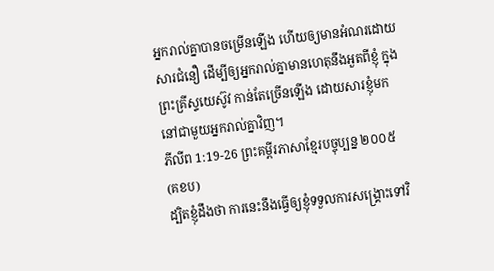អ្នករាល់គ្នាបានចម្រើនឡើង ហើយឲ្យមានអំណរដោយសារជំនឿ ដើម្បីឲ្យអ្នករាល់គ្នាមានហេតុនឹងអួតពីខ្ញុំ ក្នុងព្រះគ្រីស្ទយេស៊ូវ កាន់តែច្រើនឡើង ដោយសារខ្ញុំមកនៅជាមួយអ្នករាល់គ្នាវិញ។
ភីលីព 1:19-26 ព្រះគម្ពីរភាសាខ្មែរបច្ចុប្បន្ន ២០០៥ (គខប)
ដ្បិតខ្ញុំដឹងថា ការនេះនឹងធ្វើឲ្យខ្ញុំទទួលការសង្គ្រោះទៅវិ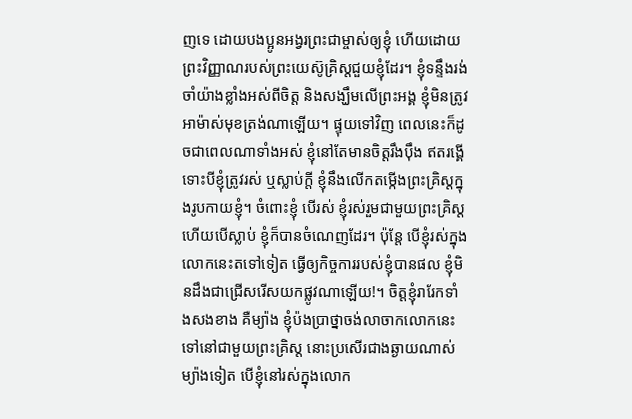ញទេ ដោយបងប្អូនអង្វរព្រះជាម្ចាស់ឲ្យខ្ញុំ ហើយដោយព្រះវិញ្ញាណរបស់ព្រះយេស៊ូគ្រិស្តជួយខ្ញុំដែរ។ ខ្ញុំទន្ទឹងរង់ចាំយ៉ាងខ្លាំងអស់ពីចិត្ត និងសង្ឃឹមលើព្រះអង្គ ខ្ញុំមិនត្រូវអាម៉ាស់មុខត្រង់ណាឡើយ។ ផ្ទុយទៅវិញ ពេលនេះក៏ដូចជាពេលណាទាំងអស់ ខ្ញុំនៅតែមានចិត្តរឹងប៉ឹង ឥតរង្គើ ទោះបីខ្ញុំត្រូវរស់ ឬស្លាប់ក្ដី ខ្ញុំនឹងលើកតម្កើងព្រះគ្រិស្តក្នុងរូបកាយខ្ញុំ។ ចំពោះខ្ញុំ បើរស់ ខ្ញុំរស់រួមជាមួយព្រះគ្រិស្ត ហើយបើស្លាប់ ខ្ញុំក៏បានចំណេញដែរ។ ប៉ុន្តែ បើខ្ញុំរស់ក្នុងលោកនេះតទៅទៀត ធ្វើឲ្យកិច្ចការរបស់ខ្ញុំបានផល ខ្ញុំមិនដឹងជាជ្រើសរើសយកផ្លូវណាឡើយ!។ ចិត្តខ្ញុំរារែកទាំងសងខាង គឺម្យ៉ាង ខ្ញុំប៉ងប្រាថ្នាចង់លាចាកលោកនេះទៅនៅជាមួយព្រះគ្រិស្ត នោះប្រសើរជាងឆ្ងាយណាស់ ម្យ៉ាងទៀត បើខ្ញុំនៅរស់ក្នុងលោក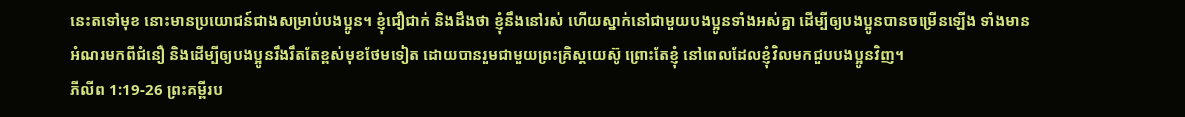នេះតទៅមុខ នោះមានប្រយោជន៍ជាងសម្រាប់បងប្អូន។ ខ្ញុំជឿជាក់ និងដឹងថា ខ្ញុំនឹងនៅរស់ ហើយស្នាក់នៅជាមួយបងប្អូនទាំងអស់គ្នា ដើម្បីឲ្យបងប្អូនបានចម្រើនឡើង ទាំងមានអំណរមកពីជំនឿ និងដើម្បីឲ្យបងប្អូនរឹងរឹតតែខ្ពស់មុខថែមទៀត ដោយបានរួមជាមួយព្រះគ្រិស្តយេស៊ូ ព្រោះតែខ្ញុំ នៅពេលដែលខ្ញុំវិលមកជួបបងប្អូនវិញ។
ភីលីព 1:19-26 ព្រះគម្ពីរប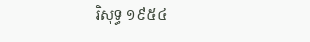រិសុទ្ធ ១៩៥៤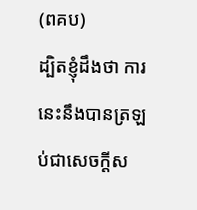(ពគប)
ដ្បិតខ្ញុំដឹងថា ការនេះនឹងបានត្រឡប់ជាសេចក្ដីស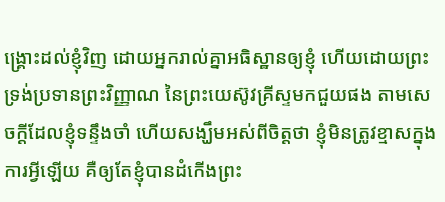ង្គ្រោះដល់ខ្ញុំវិញ ដោយអ្នករាល់គ្នាអធិស្ឋានឲ្យខ្ញុំ ហើយដោយព្រះទ្រង់ប្រទានព្រះវិញ្ញាណ នៃព្រះយេស៊ូវគ្រីស្ទមកជួយផង តាមសេចក្ដីដែលខ្ញុំទន្ទឹងចាំ ហើយសង្ឃឹមអស់ពីចិត្តថា ខ្ញុំមិនត្រូវខ្មាសក្នុងការអ្វីឡើយ គឺឲ្យតែខ្ញុំបានដំកើងព្រះ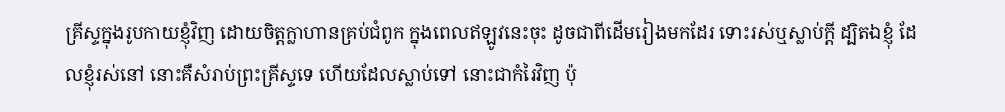គ្រីស្ទក្នុងរូបកាយខ្ញុំវិញ ដោយចិត្តក្លាហានគ្រប់ជំពូក ក្នុងពេលឥឡូវនេះចុះ ដូចជាពីដើមរៀងមកដែរ ទោះរស់ឬស្លាប់ក្តី ដ្បិតឯខ្ញុំ ដែលខ្ញុំរស់នៅ នោះគឺសំរាប់ព្រះគ្រីស្ទទេ ហើយដែលស្លាប់ទៅ នោះជាកំរៃវិញ ប៉ុ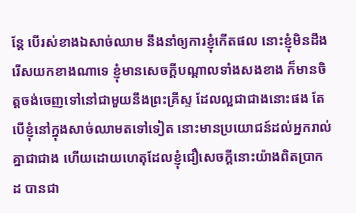ន្តែ បើរស់ខាងឯសាច់ឈាម នឹងនាំឲ្យការខ្ញុំកើតផល នោះខ្ញុំមិនដឹងរើសយកខាងណាទេ ខ្ញុំមានសេចក្ដីបណ្តាលទាំងសងខាង ក៏មានចិត្តចង់ចេញទៅនៅជាមួយនឹងព្រះគ្រីស្ទ ដែលល្អជាជាងនោះផង តែបើខ្ញុំនៅក្នុងសាច់ឈាមតទៅទៀត នោះមានប្រយោជន៍ដល់អ្នករាល់គ្នាជាជាង ហើយដោយហេតុដែលខ្ញុំជឿសេចក្ដីនោះយ៉ាងពិតប្រាកដ បានជា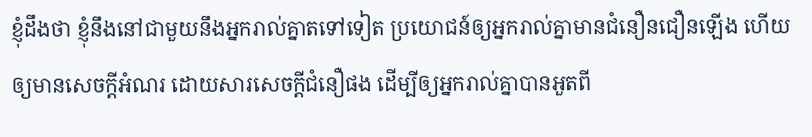ខ្ញុំដឹងថា ខ្ញុំនឹងនៅជាមួយនឹងអ្នករាល់គ្នាតទៅទៀត ប្រយោជន៍ឲ្យអ្នករាល់គ្នាមានជំនឿនជឿនឡើង ហើយឲ្យមានសេចក្ដីអំណរ ដោយសារសេចក្ដីជំនឿផង ដើម្បីឲ្យអ្នករាល់គ្នាបានអួតពី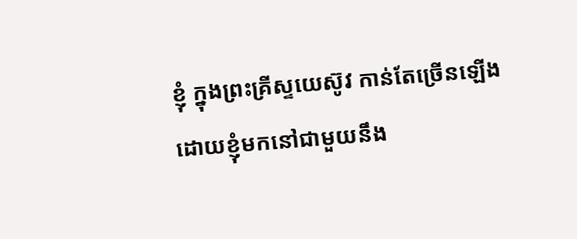ខ្ញុំ ក្នុងព្រះគ្រីស្ទយេស៊ូវ កាន់តែច្រើនឡើង ដោយខ្ញុំមកនៅជាមួយនឹង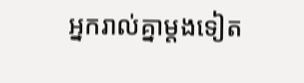អ្នករាល់គ្នាម្តងទៀត